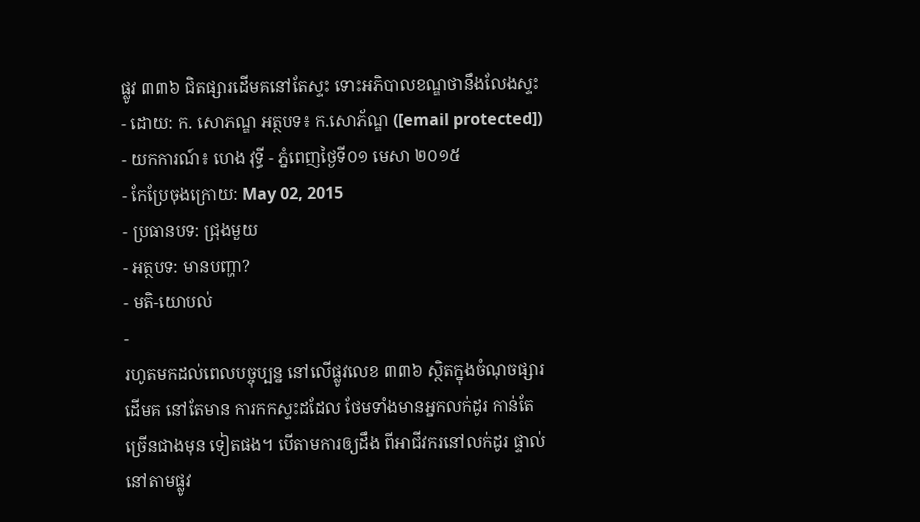ផ្លូវ ៣៣៦ ជិតផ្សារដើមគនៅតែស្ទះ ទោះអភិបាលខណ្ឌថានឹងលែងស្ទះ
- ដោយ: ក. សោភណ្ឌ អត្ថបទ៖ ក.សោភ័ណ្ឌ ([email protected]) - យកការណ៍៖ ហេង វុទ្ធី - ភ្នំពេញថ្ងៃទី០១ មេសា ២០១៥
- កែប្រែចុងក្រោយ: May 02, 2015
- ប្រធានបទ: ជ្រុងមួយ
- អត្ថបទ: មានបញ្ហា?
- មតិ-យោបល់
-
រហូតមកដល់ពេលបច្ចុប្បន្ន នៅលើផ្លូវលេខ ៣៣៦ ស្ថិតក្នុងចំណុចផ្សារដើមគ នៅតែមាន ការកកស្ទះដដែល ថែមទាំងមានអ្នកលក់ដូរ កាន់តែច្រើនជាងមុន ទៀតផង។ បើតាមការឲ្យដឹង ពីអាជីវករនៅលក់ដូរ ផ្ទាល់នៅតាមផ្លូវ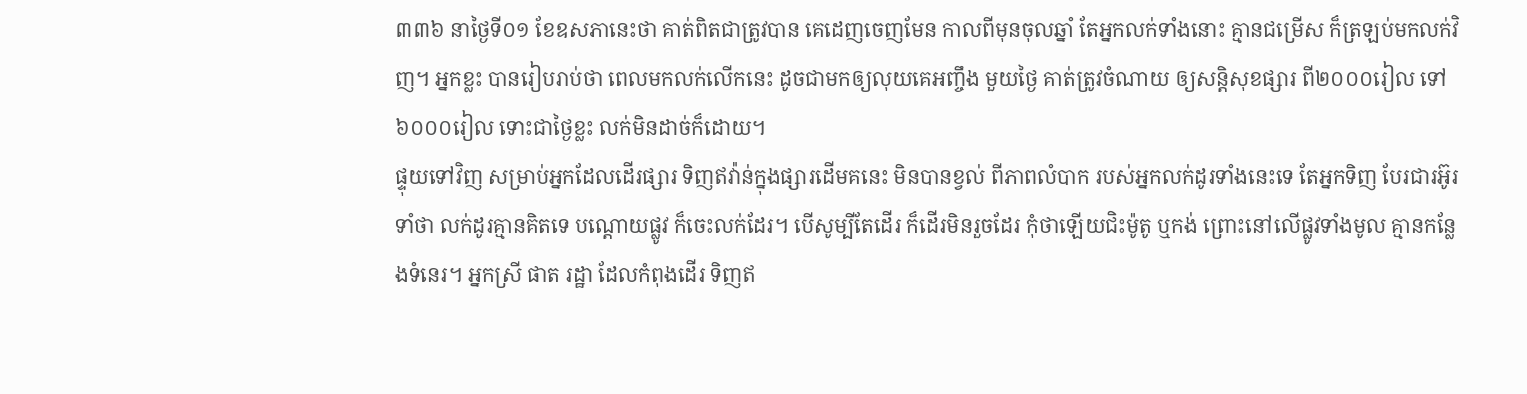៣៣៦ នាថ្ងៃទី០១ ខែឧសភានេះថា គាត់ពិតជាត្រូវបាន គេដេញចេញមែន កាលពីមុនចុលឆ្នាំ តែអ្នកលក់ទាំងនោះ គ្មានជម្រើស ក៏ត្រឡប់មកលក់វិញ។ អ្នកខ្លះ បានរៀបរាប់ថា ពេលមកលក់លើកនេះ ដូចជាមកឲ្យលុយគេអញ្ចឹង មួយថ្ងៃ គាត់ត្រូវចំណាយ ឲ្យសន្តិសុខផ្សារ ពី២០០០រៀល ទៅ៦០០០រៀល ទោះជាថ្ងៃខ្លះ លក់មិនដាច់ក៏ដោយ។
ផ្ទុយទៅវិញ សម្រាប់អ្នកដែលដើរផ្សារ ទិញឥវ៉ាន់ក្នុងផ្សារដើមគនេះ មិនបានខ្វល់ ពីភាពលំបាក របស់អ្នកលក់ដូរទាំងនេះទេ តែអ្នកទិញ បែរជារអ៊ូរទាំថា លក់ដូរគ្មានគិតទេ បណ្តោយផ្លូវ ក៏ចេះលក់ដែរ។ បើសូម្បីតែដើរ ក៏ដើរមិនរួចដែរ កុំថាឡើយជិះម៉ូតូ ឬកង់ ព្រោះនៅលើផ្លូវទាំងមូល គ្មានកន្លែងទំនេរ។ អ្នកស្រី ផាត រដ្ឋា ដែលកំពុងដើរ ទិញឥ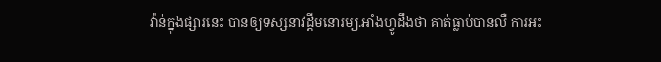វ៉ាន់ក្នុងផ្សារនេះ បានឲ្យទស្សនាវដ្តីមនោរម្យ.អាំងហ្វូដឹងថា គាត់ធ្លាប់បានលឺ ការអះ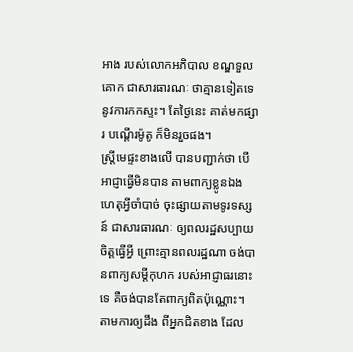អាង របស់លោកអភិបាល ខណ្ឌទួលគោក ជាសារធារណៈ ថាគ្មានទៀតទេ នូវការកកស្ទះ។ តែថ្ងៃនេះ គាត់មកផ្សារ បណ្តើរម៉ូតូ ក៏មិនរួចផង។
ស្ត្រីមេផ្ទះខាងលើ បានបញ្ជាក់ថា បើអាជ្ញាធ្វើមិនបាន តាមពាក្យខ្លូនឯង ហេតុអ្វីចាំបាច់ ចុះផ្សាយតាមទូរទស្សន៍ ជាសារធារណៈ ឲ្យពលរដ្ឋសប្បាយចិត្តធ្វើអ្វី ព្រោះគ្មានពលរដ្ឋណា ចង់បានពាក្យសម្តីកុហក របស់អាជ្ញាធរនោះទេ គឺចង់បានតែពាក្យពិតប៉ុណ្ណោះ។
តាមការឲ្យដឹង ពីអ្នកជិតខាង ដែល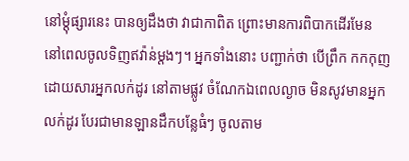នៅម្តុំផ្សារនេះ បានឲ្យដឹងថា វាជាកាពិត ព្រោះមានការពិបាកដើរមែន នៅពេលចូលទិញឥវ៉ាន់ម្តងៗ។ អ្នកទាំងនោះ បញ្ជាក់ថា បើព្រឹក កកកុញដោយសារអ្នកលក់ដូរ នៅតាមផ្លូវ ចំណែកឯពេលល្ងាច មិនសូវមានអ្នកលក់ដូរ បែរជាមានឡានដឹកបន្លែធំៗ ចូលតាម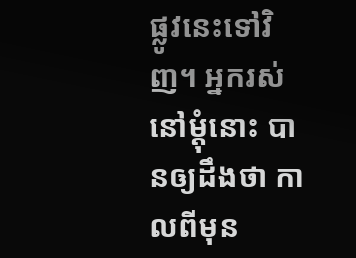ផ្លូវនេះទៅវិញ។ អ្នករស់នៅម្តុំនោះ បានឲ្យដឹងថា កាលពីមុន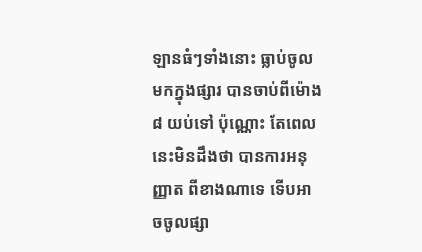ឡានធំៗទាំងនោះ ធ្លាប់ចូលមកក្នុងផ្សារ បានចាប់ពីម៉ោង៨ យប់ទៅ ប៉ុណ្ណោះ តែពេលនេះមិនដឹងថា បានការអនុញ្ញាត ពីខាងណាទេ ទើបអាចចូលផ្សា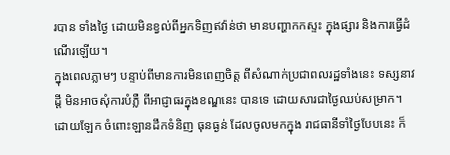របាន ទាំងថ្ងៃ ដោយមិនខ្វល់ពីអ្នកទិញឥវ៉ាន់ថា មានបញ្ហាកកស្ទះ ក្នុងផ្សារ និងការធ្វើដំណើរឡើយ។
ក្នុងពេលភ្លាមៗ បន្ទាប់ពីមានការមិនពេញចិត្ត ពីសំណាក់ប្រជាពលរដ្ឋទាំងនេះ ទស្សនាវដ្តី មិនអាចសុំការបំភ្លឺ ពីអាជ្ញាធរក្នុងខណ្ឌនេះ បានទេ ដោយសារជាថ្ងៃឈប់សម្រាក។ ដោយឡែក ចំពោះឡានដឹកទំនិញ ធុនធ្ងន់ ដែលចូលមកក្នុង រាជធានីទាំថ្ងៃបែបនេះ ក៏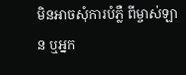មិនអាចសុំការបំភ្លឺ ពីម្ចាស់ឡាន ឬអ្នក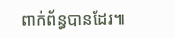ពាក់ព័ន្ធបានដែរ៕